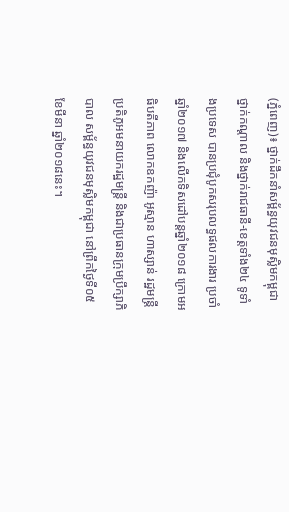(ភ្នំពេញ)៖ ថ្នាក់ដឹកនាំសម្ព័ន្ធយុវជនមុស្លិមកម្ពុជា ថ្នាក់កណ្តាល និងថ្នាក់រាជធានី-ខេត្តទាំង២៤ ទូទាំងប្រទេស បានប្រជុំបូកសរុបលទ្ធផលការងារ ប្រចាំឆ្នាំ២០១៧ និងលើកទិសដៅបន្តឆ្នាំ២០១៨ ក្រោមអធិបតីភាព លោកឧកញ៉ា អូស្មាន ហាស្សាន់ រដ្ឋមន្រ្តីប្រតិភូអមនាយករដ្ឋមន្រ្តី និងជាប្រធានក្រុមប្រឹក្សាភិបាល សម្ព័ន្ធយុវជនមុស្លិមកម្ពុជា នៅព្រឹកថ្ងៃទី០៥ ខែមីនា ឆ្នាំ២០១៨នេះ។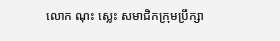លោក ណុះ ស្លេះ សមាជិកក្រុមប្រឹក្សា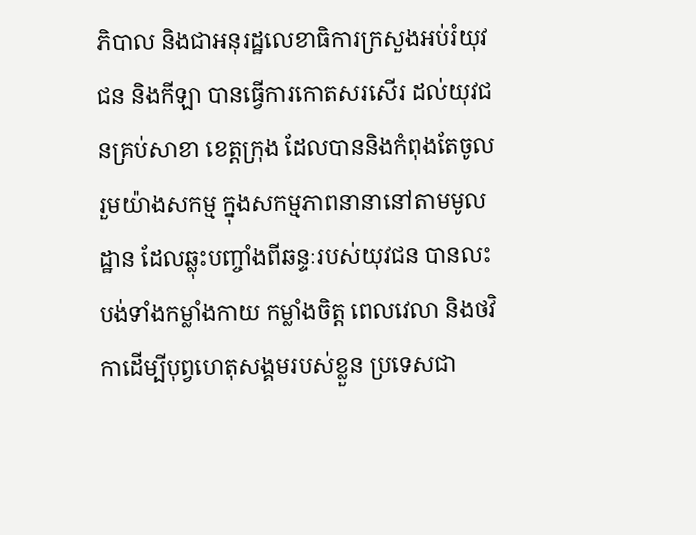ភិបាល និងជាអនុរដ្ឋលេខាធិការក្រសួងអប់រំយុវជន និងកីឡា បានធ្វើការកោតសរសើរ ដល់យុវជនគ្រប់សាខា ខេត្តក្រុង ដែលបាននិងកំពុងតែចូលរួមយ៉ាងសកម្ម ក្នុងសកម្មភាពនានានៅតាមមូលដ្ឋាន ដែលឆ្លុះបញ្ចាំងពីឆន្ទៈរបស់យុវជន បានលះបង់ទាំងកម្លាំងកាយ កម្លាំងចិត្ត ពេលវេលា និងថវិកាដើម្បីបុព្វហេតុសង្គមរបស់ខ្លួន ប្រទេសជា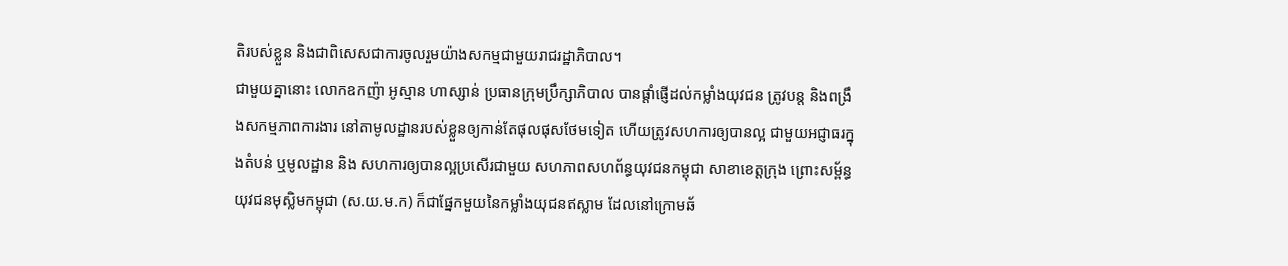តិរបស់ខ្លួន និងជាពិសេសជាការចូលរួមយ៉ាងសកម្មជាមួយរាជរដ្ឋាភិបាល។
ជាមួយគ្នានោះ លោកឧកញ៉ា អូស្មាន ហាស្សាន់ ប្រធានក្រុមប្រឹក្សាភិបាល បានផ្តាំផ្ញើដល់កម្លាំងយុវជន ត្រូវបន្ត និងពង្រឹងសកម្មភាពការងារ នៅតាមូលដ្ឋានរបស់ខ្លួនឲ្យកាន់តែផុលផុសថែមទៀត ហើយត្រូវសហការឲ្យបានល្អ ជាមួយអជ្ញាធរក្នុងតំបន់ ឬមូលដ្ឋាន និង សហការឲ្យបានល្អប្រសើរជាមួយ សហភាពសហព័ន្ធយុវជនកម្ពុជា សាខាខេត្តក្រុង ព្រោះសម្ព័ន្ធយុវជនមុស្លិមកម្ពុជា (ស.យ.ម.ក) ក៏ជាផ្នែកមួយនៃកម្លាំងយុជនឥស្លាម ដែលនៅក្រោមឆ័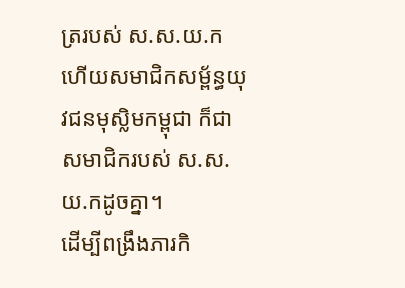ត្ររបស់ ស.ស.យ.ក ហើយសមាជិកសម្ព័ន្ធយុវជនមុស្លិមកម្ពុជា ក៏ជាសមាជិករបស់ ស.ស.យ.កដូចគ្នា។
ដើម្បីពង្រឹងភារកិ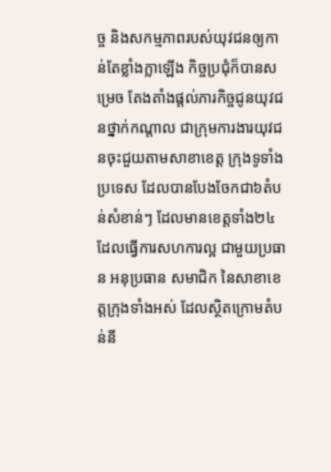ច្ច និងសកម្មភាពរបស់យុវជនឲ្យកាន់តែខ្លាំងក្លាឡើង កិច្ចប្រជុំក៏បានសម្រេច តែងតាំងផ្តល់ភារកិច្ចជូនយុវជនថ្នាក់កណ្តាល ជាក្រុមការងារយុវជនចុះជួយតាមសាខាខេត្ត ក្រុងទូទាំងប្រទេស ដែលបានបែងចែកជា៦តំបន់សំខាន់ៗ ដែលមានខេត្តទាំង២៤ ដែលធ្វើការសហការល្អ ជាមួយប្រធាន អនុប្រធាន សមាជិក នៃសាខាខេត្តក្រុងទាំងអស់ ដែលស្ថិតក្រោមតំបន់នី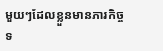មួយៗដែលខ្លួនមានភារកិច្ចទ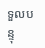ទួលបន្ទុ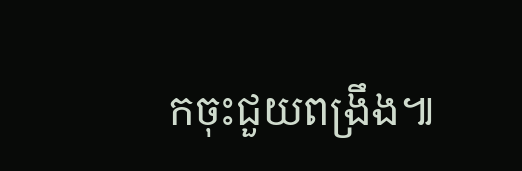កចុះជួយពង្រឹង៕